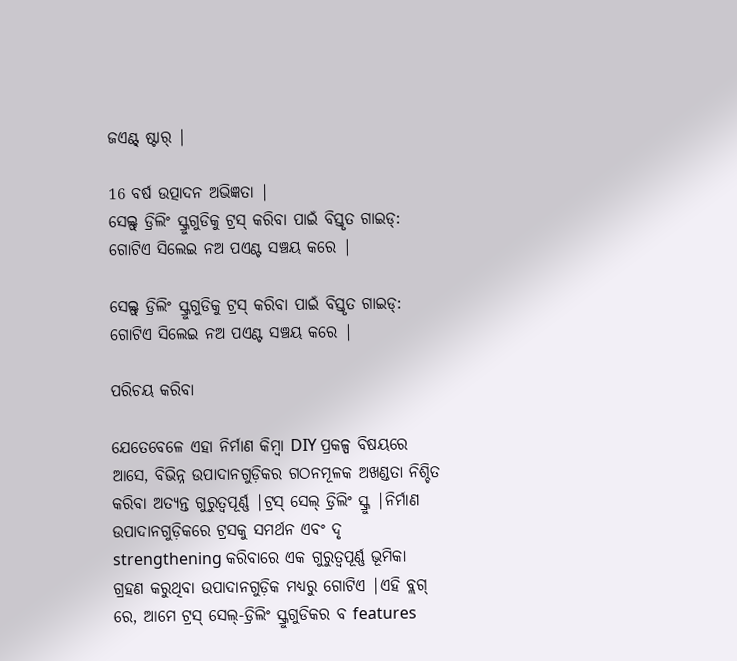ଜଏଣ୍ଟ୍ ଷ୍ଟାର୍ |

16 ବର୍ଷ ଉତ୍ପାଦନ ଅଭିଜ୍ଞତା |
ସେଲ୍ଫ୍ ଡ୍ରିଲିଂ ସ୍କ୍ରୁଗୁଡିକୁ ଟ୍ରସ୍ କରିବା ପାଇଁ ବିସ୍ତୃତ ଗାଇଡ୍: ଗୋଟିଏ ସିଲେଇ ନଅ ପଏଣ୍ଟ ସଞ୍ଚୟ କରେ |

ସେଲ୍ଫ୍ ଡ୍ରିଲିଂ ସ୍କ୍ରୁଗୁଡିକୁ ଟ୍ରସ୍ କରିବା ପାଇଁ ବିସ୍ତୃତ ଗାଇଡ୍: ଗୋଟିଏ ସିଲେଇ ନଅ ପଏଣ୍ଟ ସଞ୍ଚୟ କରେ |

ପରିଚୟ କରିବା

ଯେତେବେଳେ ଏହା ନିର୍ମାଣ କିମ୍ବା DIY ପ୍ରକଳ୍ପ ବିଷୟରେ ଆସେ, ବିଭିନ୍ନ ଉପାଦାନଗୁଡ଼ିକର ଗଠନମୂଳକ ଅଖଣ୍ଡତା ନିଶ୍ଚିତ କରିବା ଅତ୍ୟନ୍ତ ଗୁରୁତ୍ୱପୂର୍ଣ୍ଣ |ଟ୍ରସ୍ ସେଲ୍ ଡ୍ରିଲିଂ ସ୍କ୍ରୁ |ନିର୍ମାଣ ଉପାଦାନଗୁଡ଼ିକରେ ଟ୍ରସକୁ ସମର୍ଥନ ଏବଂ ଦୃ strengthening କରିବାରେ ଏକ ଗୁରୁତ୍ୱପୂର୍ଣ୍ଣ ଭୂମିକା ଗ୍ରହଣ କରୁଥିବା ଉପାଦାନଗୁଡ଼ିକ ମଧ୍ୟରୁ ଗୋଟିଏ |ଏହି ବ୍ଲଗ୍ ରେ, ଆମେ ଟ୍ରସ୍ ସେଲ୍-ଡ୍ରିଲିଂ ସ୍କ୍ରୁଗୁଡିକର ବ features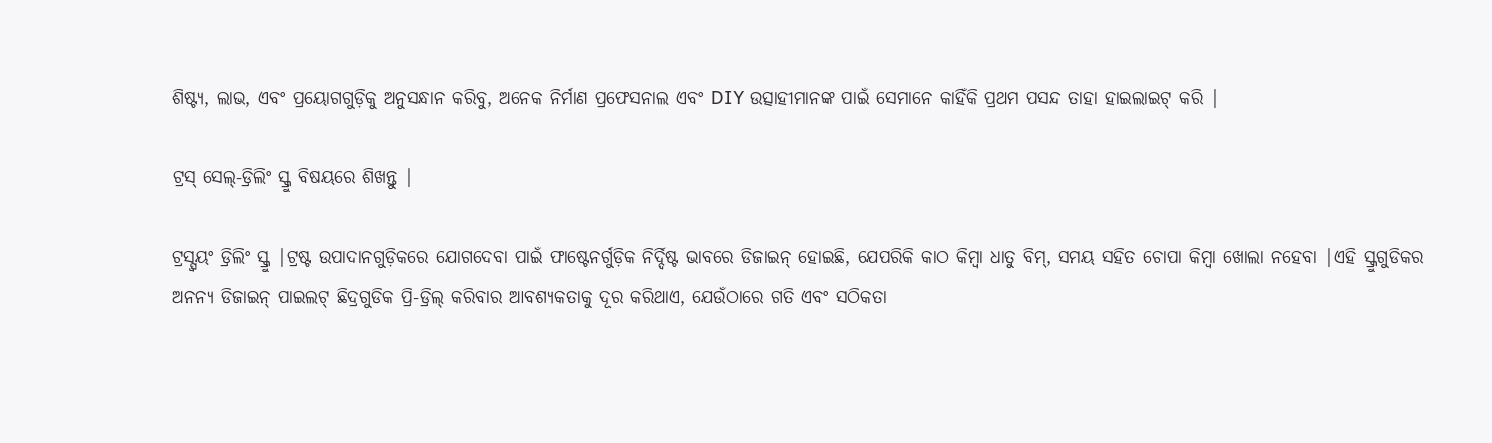ଶିଷ୍ଟ୍ୟ, ଲାଭ, ଏବଂ ପ୍ରୟୋଗଗୁଡ଼ିକୁ ଅନୁସନ୍ଧାନ କରିବୁ, ଅନେକ ନିର୍ମାଣ ପ୍ରଫେସନାଲ ଏବଂ DIY ଉତ୍ସାହୀମାନଙ୍କ ପାଇଁ ସେମାନେ କାହିଁକି ପ୍ରଥମ ପସନ୍ଦ ତାହା ହାଇଲାଇଟ୍ କରି |

ଟ୍ରସ୍ ସେଲ୍-ଡ୍ରିଲିଂ ସ୍କ୍ରୁ ବିଷୟରେ ଶିଖନ୍ତୁ |

ଟ୍ରସ୍ସ୍ୱୟଂ ଡ୍ରିଲିଂ ସ୍କ୍ରୁ |ଟ୍ରଷ୍ଟ ଉପାଦାନଗୁଡ଼ିକରେ ଯୋଗଦେବା ପାଇଁ ଫାଷ୍ଟେନର୍ଗୁଡ଼ିକ ନିର୍ଦ୍ଦିଷ୍ଟ ଭାବରେ ଡିଜାଇନ୍ ହୋଇଛି, ଯେପରିକି କାଠ କିମ୍ବା ଧାତୁ ବିମ୍, ସମୟ ସହିତ ଚୋପା କିମ୍ବା ଖୋଲା ନହେବା |ଏହି ସ୍କ୍ରୁଗୁଡିକର ଅନନ୍ୟ ଡିଜାଇନ୍ ପାଇଲଟ୍ ଛିଦ୍ରଗୁଡିକ ପ୍ରି-ଡ୍ରିଲ୍ କରିବାର ଆବଶ୍ୟକତାକୁ ଦୂର କରିଥାଏ, ଯେଉଁଠାରେ ଗତି ଏବଂ ସଠିକତା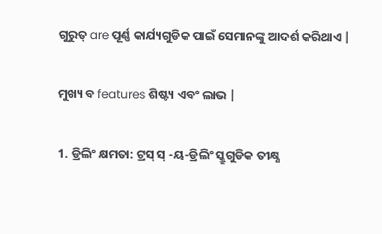ଗୁରୁତ୍ are ପୂର୍ଣ୍ଣ କାର୍ଯ୍ୟଗୁଡିକ ପାଇଁ ସେମାନଙ୍କୁ ଆଦର୍ଶ କରିଥାଏ |

ମୁଖ୍ୟ ବ features ଶିଷ୍ଟ୍ୟ ଏବଂ ଲାଭ |

1. ଡ୍ରିଲିଂ କ୍ଷମତା: ଟ୍ରସ୍ ସ୍ -ୟ-ଡ୍ରିଲିଂ ସ୍କ୍ରୁଗୁଡିକ ତୀକ୍ଷ୍ଣ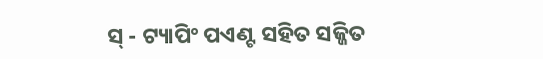ସ୍ - ଟ୍ୟାପିଂ ପଏଣ୍ଟ ସହିତ ସଜ୍ଜିତ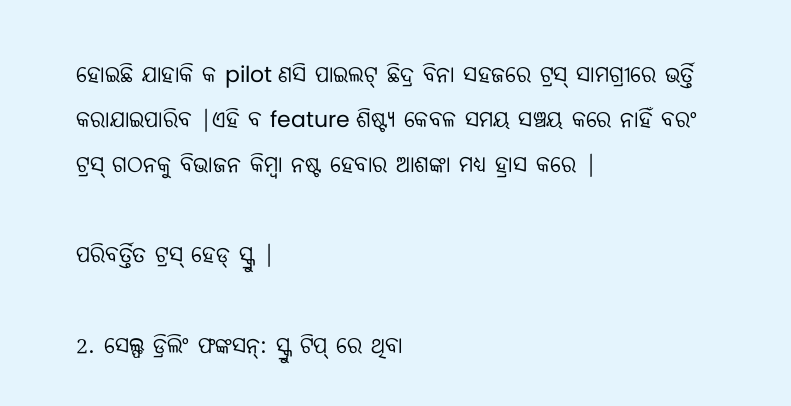ହୋଇଛି ଯାହାକି କ pilot ଣସି ପାଇଲଟ୍ ଛିଦ୍ର ବିନା ସହଜରେ ଟ୍ରସ୍ ସାମଗ୍ରୀରେ ଭର୍ତ୍ତି କରାଯାଇପାରିବ |ଏହି ବ feature ଶିଷ୍ଟ୍ୟ କେବଳ ସମୟ ସଞ୍ଚୟ କରେ ନାହିଁ ବରଂ ଟ୍ରସ୍ ଗଠନକୁ ବିଭାଜନ କିମ୍ବା ନଷ୍ଟ ହେବାର ଆଶଙ୍କା ମଧ୍ୟ ହ୍ରାସ କରେ |

ପରିବର୍ତ୍ତିତ ଟ୍ରସ୍ ହେଡ୍ ସ୍କ୍ରୁ |

2. ସେଲ୍ଫ ଡ୍ରିଲିଂ ଫଙ୍କସନ୍: ସ୍କ୍ରୁ ଟିପ୍ ରେ ଥିବା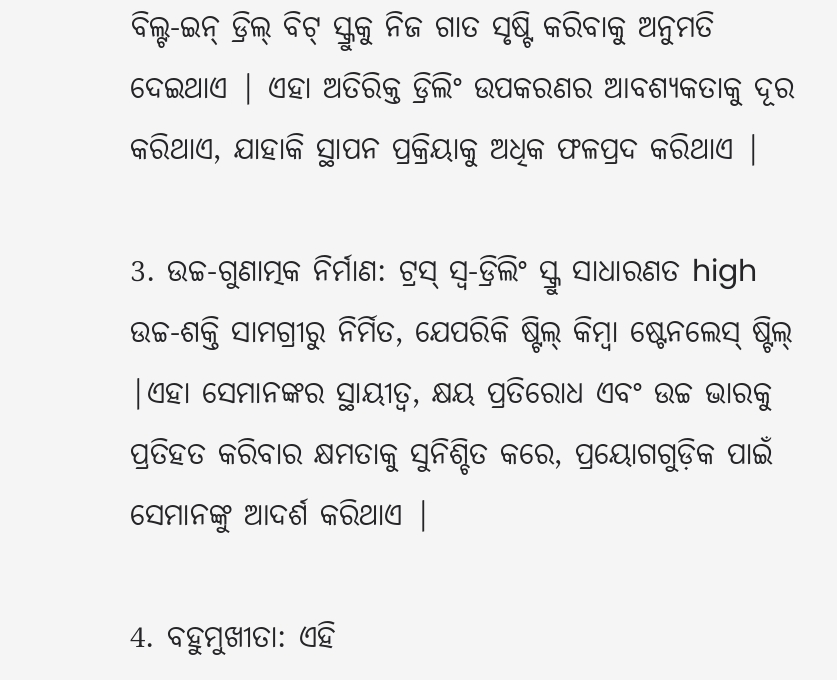ବିଲ୍ଟ-ଇନ୍ ଡ୍ରିଲ୍ ବିଟ୍ ସ୍କ୍ରୁକୁ ନିଜ ଗାତ ସୃଷ୍ଟି କରିବାକୁ ଅନୁମତି ଦେଇଥାଏ | ଏହା ଅତିରିକ୍ତ ଡ୍ରିଲିଂ ଉପକରଣର ଆବଶ୍ୟକତାକୁ ଦୂର କରିଥାଏ, ଯାହାକି ସ୍ଥାପନ ପ୍ରକ୍ରିୟାକୁ ଅଧିକ ଫଳପ୍ରଦ କରିଥାଏ |

3. ଉଚ୍ଚ-ଗୁଣାତ୍ମକ ନିର୍ମାଣ: ଟ୍ରସ୍ ସ୍ୱ-ଡ୍ରିଲିଂ ସ୍କ୍ରୁ ସାଧାରଣତ high ଉଚ୍ଚ-ଶକ୍ତି ସାମଗ୍ରୀରୁ ନିର୍ମିତ, ଯେପରିକି ଷ୍ଟିଲ୍ କିମ୍ବା ଷ୍ଟେନଲେସ୍ ଷ୍ଟିଲ୍ |ଏହା ସେମାନଙ୍କର ସ୍ଥାୟୀତ୍ୱ, କ୍ଷୟ ପ୍ରତିରୋଧ ଏବଂ ଉଚ୍ଚ ଭାରକୁ ପ୍ରତିହତ କରିବାର କ୍ଷମତାକୁ ସୁନିଶ୍ଚିତ କରେ, ପ୍ରୟୋଗଗୁଡ଼ିକ ପାଇଁ ସେମାନଙ୍କୁ ଆଦର୍ଶ କରିଥାଏ |

4. ବହୁମୁଖୀତା: ଏହି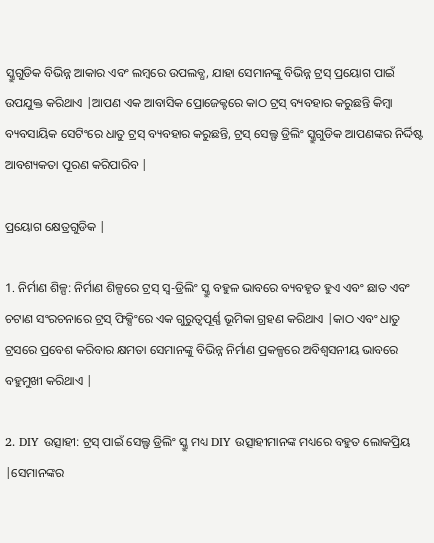ସ୍କ୍ରୁଗୁଡିକ ବିଭିନ୍ନ ଆକାର ଏବଂ ଲମ୍ବରେ ଉପଲବ୍ଧ, ଯାହା ସେମାନଙ୍କୁ ବିଭିନ୍ନ ଟ୍ରସ୍ ପ୍ରୟୋଗ ପାଇଁ ଉପଯୁକ୍ତ କରିଥାଏ |ଆପଣ ଏକ ଆବାସିକ ପ୍ରୋଜେକ୍ଟରେ କାଠ ଟ୍ରସ୍ ବ୍ୟବହାର କରୁଛନ୍ତି କିମ୍ବା ବ୍ୟବସାୟିକ ସେଟିଂରେ ଧାତୁ ଟ୍ରସ୍ ବ୍ୟବହାର କରୁଛନ୍ତି, ଟ୍ରସ୍ ସେଲ୍ଫ ଡ୍ରିଲିଂ ସ୍କ୍ରୁଗୁଡିକ ଆପଣଙ୍କର ନିର୍ଦ୍ଦିଷ୍ଟ ଆବଶ୍ୟକତା ପୂରଣ କରିପାରିବ |

ପ୍ରୟୋଗ କ୍ଷେତ୍ରଗୁଡିକ |

1. ନିର୍ମାଣ ଶିଳ୍ପ: ନିର୍ମାଣ ଶିଳ୍ପରେ ଟ୍ରସ୍ ସ୍ୱ-ଡ୍ରିଲିଂ ସ୍କ୍ରୁ ବହୁଳ ଭାବରେ ବ୍ୟବହୃତ ହୁଏ ଏବଂ ଛାତ ଏବଂ ଚଟାଣ ସଂରଚନାରେ ଟ୍ରସ୍ ଫିକ୍ସିଂରେ ଏକ ଗୁରୁତ୍ୱପୂର୍ଣ୍ଣ ଭୂମିକା ଗ୍ରହଣ କରିଥାଏ |କାଠ ଏବଂ ଧାତୁ ଟ୍ରସରେ ପ୍ରବେଶ କରିବାର କ୍ଷମତା ସେମାନଙ୍କୁ ବିଭିନ୍ନ ନିର୍ମାଣ ପ୍ରକଳ୍ପରେ ଅବିଶ୍ୱସନୀୟ ଭାବରେ ବହୁମୁଖୀ କରିଥାଏ |

2. DIY ଉତ୍ସାହୀ: ଟ୍ରସ୍ ପାଇଁ ସେଲ୍ଫ ଡ୍ରିଲିଂ ସ୍କ୍ରୁ ମଧ୍ୟ DIY ଉତ୍ସାହୀମାନଙ୍କ ମଧ୍ୟରେ ବହୁତ ଲୋକପ୍ରିୟ |ସେମାନଙ୍କର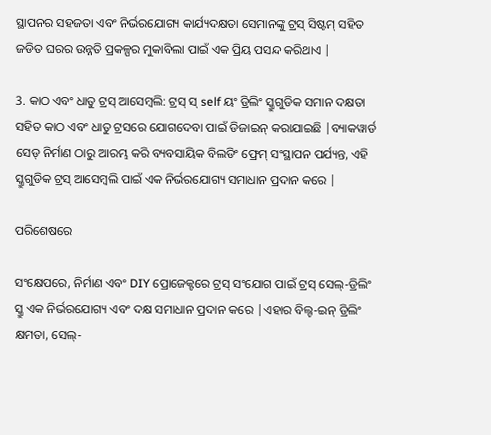ସ୍ଥାପନର ସହଜତା ଏବଂ ନିର୍ଭରଯୋଗ୍ୟ କାର୍ଯ୍ୟଦକ୍ଷତା ସେମାନଙ୍କୁ ଟ୍ରସ୍ ସିଷ୍ଟମ୍ ସହିତ ଜଡିତ ଘରର ଉନ୍ନତି ପ୍ରକଳ୍ପର ମୁକାବିଲା ପାଇଁ ଏକ ପ୍ରିୟ ପସନ୍ଦ କରିଥାଏ |

3. କାଠ ଏବଂ ଧାତୁ ଟ୍ରସ୍ ଆସେମ୍ବଲି: ଟ୍ରସ୍ ସ୍ self ୟଂ ଡ୍ରିଲିଂ ସ୍କ୍ରୁଗୁଡିକ ସମାନ ଦକ୍ଷତା ସହିତ କାଠ ଏବଂ ଧାତୁ ଟ୍ରସରେ ଯୋଗଦେବା ପାଇଁ ଡିଜାଇନ୍ କରାଯାଇଛି |ବ୍ୟାକୱାର୍ଡ ସେଡ୍ ନିର୍ମାଣ ଠାରୁ ଆରମ୍ଭ କରି ବ୍ୟବସାୟିକ ବିଲଡିଂ ଫ୍ରେମ୍ ସଂସ୍ଥାପନ ପର୍ଯ୍ୟନ୍ତ, ଏହି ସ୍କ୍ରୁଗୁଡିକ ଟ୍ରସ୍ ଆସେମ୍ବଲି ପାଇଁ ଏକ ନିର୍ଭରଯୋଗ୍ୟ ସମାଧାନ ପ୍ରଦାନ କରେ |

ପରିଶେଷରେ

ସଂକ୍ଷେପରେ, ନିର୍ମାଣ ଏବଂ DIY ପ୍ରୋଜେକ୍ଟରେ ଟ୍ରସ୍ ସଂଯୋଗ ପାଇଁ ଟ୍ରସ୍ ସେଲ୍-ଡ୍ରିଲିଂ ସ୍କ୍ରୁ ଏକ ନିର୍ଭରଯୋଗ୍ୟ ଏବଂ ଦକ୍ଷ ସମାଧାନ ପ୍ରଦାନ କରେ |ଏହାର ବିଲ୍ଟ-ଇନ୍ ଡ୍ରିଲିଂ କ୍ଷମତା, ସେଲ୍-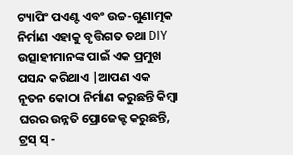ଟ୍ୟାପିଂ ପଏଣ୍ଟ ଏବଂ ଉଚ୍ଚ-ଗୁଣାତ୍ମକ ନିର୍ମାଣ ଏହାକୁ ବୃତ୍ତିଗତ ତଥା DIY ଉତ୍ସାହୀମାନଙ୍କ ପାଇଁ ଏକ ପ୍ରମୁଖ ପସନ୍ଦ କରିଥାଏ |ଆପଣ ଏକ ନୂତନ କୋଠା ନିର୍ମାଣ କରୁଛନ୍ତି କିମ୍ବା ଘରର ଉନ୍ନତି ପ୍ରୋଜେକ୍ଟ କରୁଛନ୍ତି, ଟ୍ରସ୍ ସ୍ -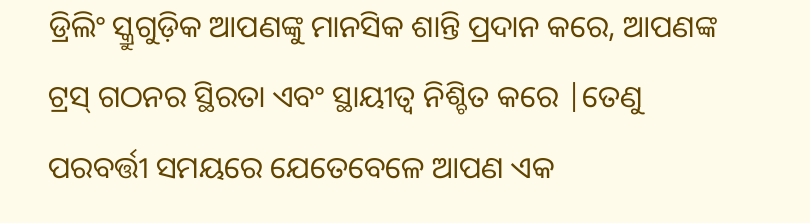ଡ୍ରିଲିଂ ସ୍କ୍ରୁଗୁଡ଼ିକ ଆପଣଙ୍କୁ ମାନସିକ ଶାନ୍ତି ପ୍ରଦାନ କରେ, ଆପଣଙ୍କ ଟ୍ରସ୍ ଗଠନର ସ୍ଥିରତା ଏବଂ ସ୍ଥାୟୀତ୍ୱ ନିଶ୍ଚିତ କରେ |ତେଣୁ ପରବର୍ତ୍ତୀ ସମୟରେ ଯେତେବେଳେ ଆପଣ ଏକ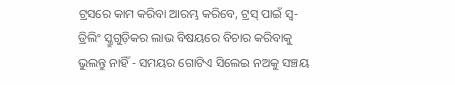ଟ୍ରସରେ କାମ କରିବା ଆରମ୍ଭ କରିବେ, ଟ୍ରସ୍ ପାଇଁ ସ୍ୱ-ଡ୍ରିଲିଂ ସ୍କ୍ରୁଗୁଡ଼ିକର ଲାଭ ବିଷୟରେ ବିଚାର କରିବାକୁ ଭୁଲନ୍ତୁ ନାହିଁ - ସମୟର ଗୋଟିଏ ସିଲେଇ ନଅକୁ ସଞ୍ଚୟ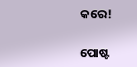କରେ!


ପୋଷ୍ଟ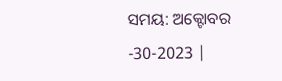ସମୟ: ଅକ୍ଟୋବର -30-2023 |